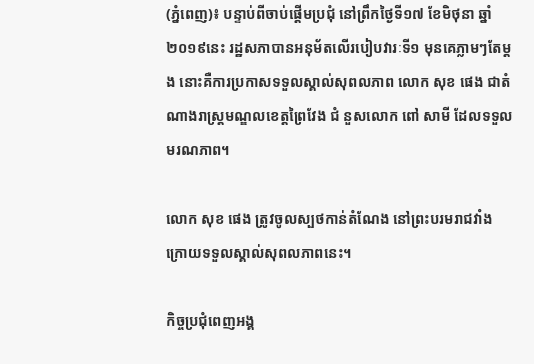(ភ្នំពេញ)៖ បន្ទាប់ពីចាប់ផ្តើមប្រជុំ នៅព្រឹកថ្ងៃទី១៧ ខែមិថុនា ឆ្នាំ២០១៩នេះ រដ្ឋសភាបានអនុម័តលើរបៀបវារៈទី១ មុនគេភ្លាមៗតែម្តង នោះគឺការប្រកាសទទួលស្គាល់សុពលភាព លោក សុខ ផេង ជាតំណាងរាស្រ្តមណ្ឌលខេត្តព្រៃវែង ជំ នួសលោក ពៅ សាមី ដែលទទួលមរណភាព។

លោក សុខ ផេង ត្រូវចូលស្បថកាន់តំណែង នៅព្រះបរមរាជវាំង ក្រោយទទួលស្គាល់សុពលភាពនេះ។

កិច្ចប្រជុំពេញអង្គ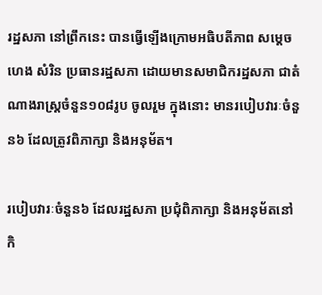រដ្ឋសភា នៅព្រឹកនេះ បានធ្វើឡើងក្រោមអធិបតីភាព សម្តេច ហេង សំរិន ប្រធានរដ្ឋសភា ដោយមានសមាជិករដ្ឋសភា ជាតំណាងរាស្រ្តចំនួន១០៨រូប ចូលរួម ក្នុងនោះ មានរបៀបវារៈចំនួន៦ ដែលត្រូវពិភាក្សា និងអនុម័ត។

របៀបវារៈចំនួន៦ ដែលរដ្ឋសភា ប្រជុំពិភាក្សា និងអនុម័តនៅកិ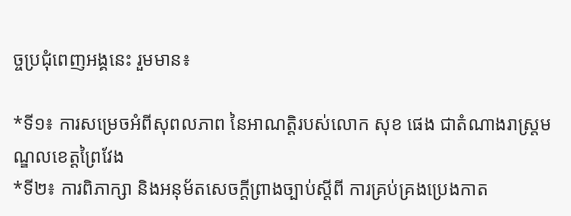ច្ចប្រជុំពេញអង្គនេះ រួមមាន៖

*ទី១៖ ការសម្រេចអំពីសុពលភាព នៃអាណត្តិរបស់លោក សុខ ផេង ជាតំណាងរាស្រ្តមណ្ឌលខេត្តព្រៃវែង
*ទី២៖ ការពិភាក្សា និងអនុម័តសេចក្តីព្រាងច្បាប់ស្តីពី ការគ្រប់គ្រងប្រេងកាត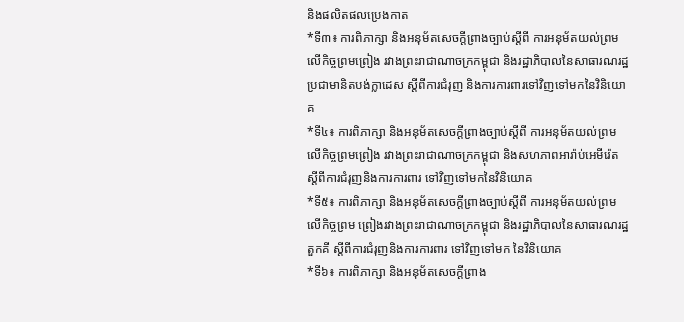និងផលិតផលប្រេងកាត
*ទី៣៖ ការពិភាក្សា និងអនុម័តសេចក្តីព្រាងច្បាប់ស្តីពី ការអនុម័តយល់ព្រមលើកិច្ចព្រមព្រៀង រវាងព្រះរាជាណាចក្រកម្ពុជា និងរដ្ឋាភិបាលនៃសាធារណរដ្ឋប្រជាមានិតបង់ក្លាដេស ស្តីពីការជំរុញ និងការការពារទៅវិញទៅមកនៃវិនិយោគ
*ទី៤៖ ការពិភាក្សា និងអនុម័តសេចក្តីព្រាងច្បាប់ស្តីពី ការអនុម័តយល់ព្រមលើកិច្ចព្រមព្រៀង រវាងព្រះរាជាណាចក្រកម្ពុជា និងសហភាពអារ៉ាប់អេមីរ៉េត ស្តីពីការជំរុញនិងការការពារ ទៅវិញទៅមកនៃវិនិយោគ
*ទី៥៖ ការពិភាក្សា និងអនុម័តសេចក្តីព្រាងច្បាប់ស្តីពី ការអនុម័តយល់ព្រមលើកិច្ចព្រម ព្រៀងរវាងព្រះរាជាណាចក្រកម្ពុជា និងរដ្ឋាភិបាលនៃសាធារណរដ្ឋតួកគី ស្តីពីការជំរុញនិងការការពារ ទៅវិញទៅមក នៃវិនិយោគ
*ទី៦៖ ការពិភាក្សា និងអនុម័តសេចក្តីព្រាង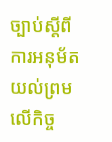ច្បាប់ស្តីពី ការអនុម័តយល់ព្រមលើកិច្ច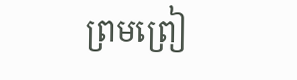ព្រមព្រៀ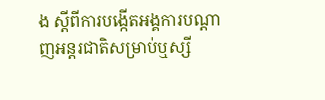ង ស្តីពីការបង្កើតអង្គការបណ្តាញអន្តរជាតិសម្រាប់ឬស្សី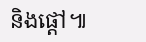និងផ្តៅ៕